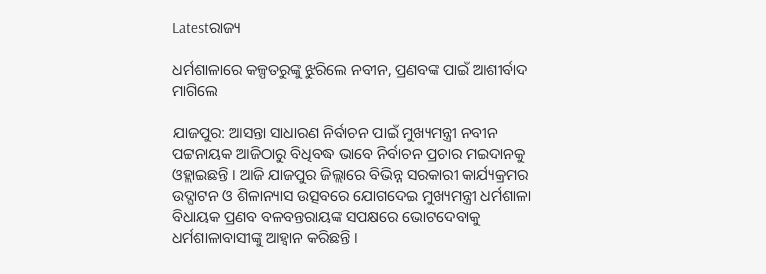Latestରାଜ୍ୟ

ଧର୍ମଶାଳାରେ କଳ୍ପତରୁଙ୍କୁ ଝୁରିଲେ ନବୀନ, ପ୍ରଣବଙ୍କ ପାଇଁ ଆଶୀର୍ବାଦ ମାଗିଲେ

ଯାଜପୁର: ଆସନ୍ତା ସାଧାରଣ ନିର୍ବାଚନ ପାଇଁ ମୁଖ୍ୟମନ୍ତ୍ରୀ ନବୀନ ପଟ୍ଟନାୟକ ଆଜିଠାରୁ ବିଧିବଦ୍ଧ ଭାବେ ନିର୍ବାଚନ ପ୍ରଚାର ମଇଦାନକୁ ଓହ୍ଲାଇଛନ୍ତି । ଆଜି ଯାଜପୁର ଜିଲ୍ଲାରେ ବିଭିନ୍ନ ସରକାରୀ କାର୍ଯ୍ୟକ୍ରମର ଉଦ୍ଘାଟନ ଓ ଶିଳାନ୍ୟାସ ଉତ୍ସବରେ ଯୋଗଦେଇ ମୁଖ୍ୟମନ୍ତ୍ରୀ ଧର୍ମଶାଳା ବିଧାୟକ ପ୍ରଣବ ବଳବନ୍ତରାୟଙ୍କ ସପକ୍ଷରେ ଭୋଟଦେବାକୁ ଧର୍ମଶାଳାବାସୀଙ୍କୁ ଆହ୍ୱାନ କରିଛନ୍ତି ।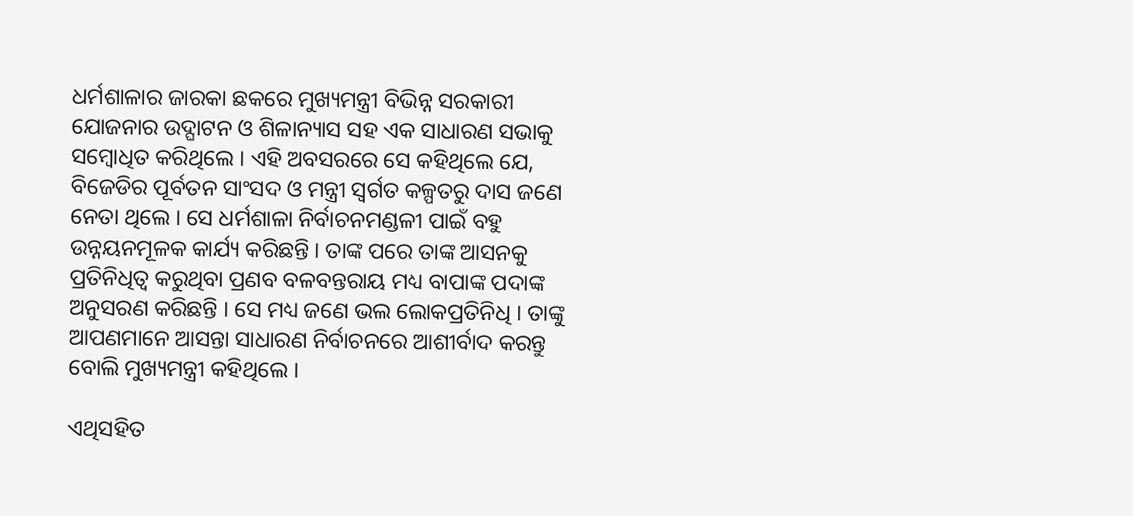ଧର୍ମଶାଳାର ଜାରକା ଛକରେ ମୁଖ୍ୟମନ୍ତ୍ରୀ ବିଭିନ୍ନ ସରକାରୀ ଯୋଜନାର ଉଦ୍ଘାଟନ ଓ ଶିଳାନ୍ୟାସ ସହ ଏକ ସାଧାରଣ ସଭାକୁ ସମ୍ବୋଧିତ କରିଥିଲେ । ଏହି ଅବସରରେ ସେ କହିଥିଲେ ଯେ, ବିଜେଡିର ପୂର୍ବତନ ସାଂସଦ ଓ ମନ୍ତ୍ରୀ ସ୍ୱର୍ଗତ କଳ୍ପତରୁ ଦାସ ଜଣେ ନେତା ଥିଲେ । ସେ ଧର୍ମଶାଳା ନିର୍ବାଚନମଣ୍ଡଳୀ ପାଇଁ ବହୁ ଉନ୍ନୟନମୂଳକ କାର୍ଯ୍ୟ କରିଛନ୍ତି । ତାଙ୍କ ପରେ ତାଙ୍କ ଆସନକୁ ପ୍ରତିନିଧିତ୍ୱ କରୁଥିବା ପ୍ରଣବ ବଳବନ୍ତରାୟ ମଧ୍ୟ ବାପାଙ୍କ ପଦାଙ୍କ ଅନୁସରଣ କରିଛନ୍ତି । ସେ ମଧ୍ୟ ଜଣେ ଭଲ ଲୋକପ୍ରତିନିଧି । ତାଙ୍କୁ ଆପଣମାନେ ଆସନ୍ତା ସାଧାରଣ ନିର୍ବାଚନରେ ଆଶୀର୍ବାଦ କରନ୍ତୁ ବୋଲି ମୁଖ୍ୟମନ୍ତ୍ରୀ କହିଥିଲେ ।

ଏଥିସହିତ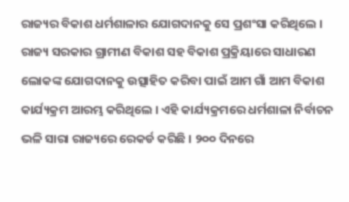ରାଜ୍ୟର ବିକାଶ ଧର୍ମଶାଳାର ଯୋଗଦାନକୁ ସେ ପ୍ରଶଂସା କରିଥିଲେ । ରାଜ୍ୟ ସରକାର ଗ୍ରାମୀଣ ବିକାଶ ସହ ବିକାଶ ପ୍ରକ୍ରିୟାରେ ସାଧାରଣ ଲୋକଙ୍କ ଯୋଗଦାନକୁ ଉତ୍ସାହିତ କରିବା ପାଇଁ ଆମ ଗାଁ ଆମ ବିକାଶ କାର୍ଯ୍ୟକ୍ରମ ଆରମ୍ଭ କରିଥିଲେ । ଏହି କାର୍ଯ୍ୟକ୍ରମରେ ଧର୍ମଶାଳା ନିର୍ବାଚନ ଭଳି ସାରା ରାଜ୍ୟରେ ରେକର୍ଡ କରିଛି । ୨୦୦ ଦିନରେ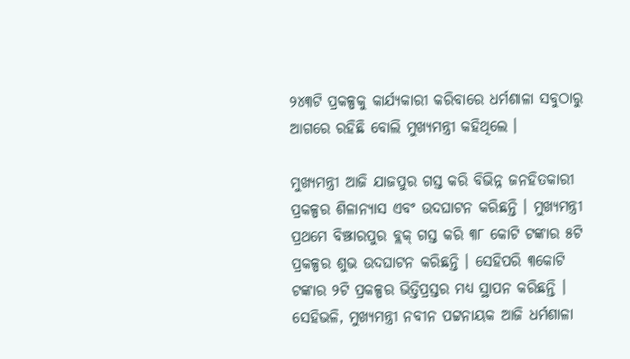୨୪୩ଟି ପ୍ରକଳ୍ପକୁ କାର୍ଯ୍ୟକାରୀ କରିବାରେ ଧର୍ମଶାଳା ସବୁଠାରୁ ଆଗରେ ରହିଛି ବୋଲି ମୁଖ୍ୟମନ୍ତ୍ରୀ କହିଥିଲେ ।

ମୁଖ୍ୟମନ୍ତ୍ରୀ ଆଜି ଯାଜପୁର ଗସ୍ତ କରି ବିଭିନ୍ନ ଜନହିତକାରୀ ପ୍ରକଳ୍ପର ଶିଳାନ୍ୟାସ ଏବଂ ଉଦଘାଟନ କରିଛନ୍ତି । ମୁଖ୍ୟମନ୍ତ୍ରୀ ପ୍ରଥମେ ବିଞ୍ଝାରପୁର ବ୍ଲକ୍ ଗସ୍ତ କରି ୩୮ କୋଟି ଟଙ୍କାର ୫ଟି ପ୍ରକଳ୍ପର ଶୁଭ ଉଦଘାଟନ କରିଛନ୍ତି । ସେହିପରି ୩କୋଟି ଟଙ୍କାର ୨ଟି ପ୍ରକଳ୍ପର ଭିତ୍ତିପ୍ରସ୍ତର ମଧ୍ୟ ସ୍ଥାପନ କରିଛନ୍ତି । ସେହିଭଳି, ମୁଖ୍ୟମନ୍ତ୍ରୀ ନବୀନ ପଟ୍ଟନାୟକ ଆଜି ଧର୍ମଶାଳା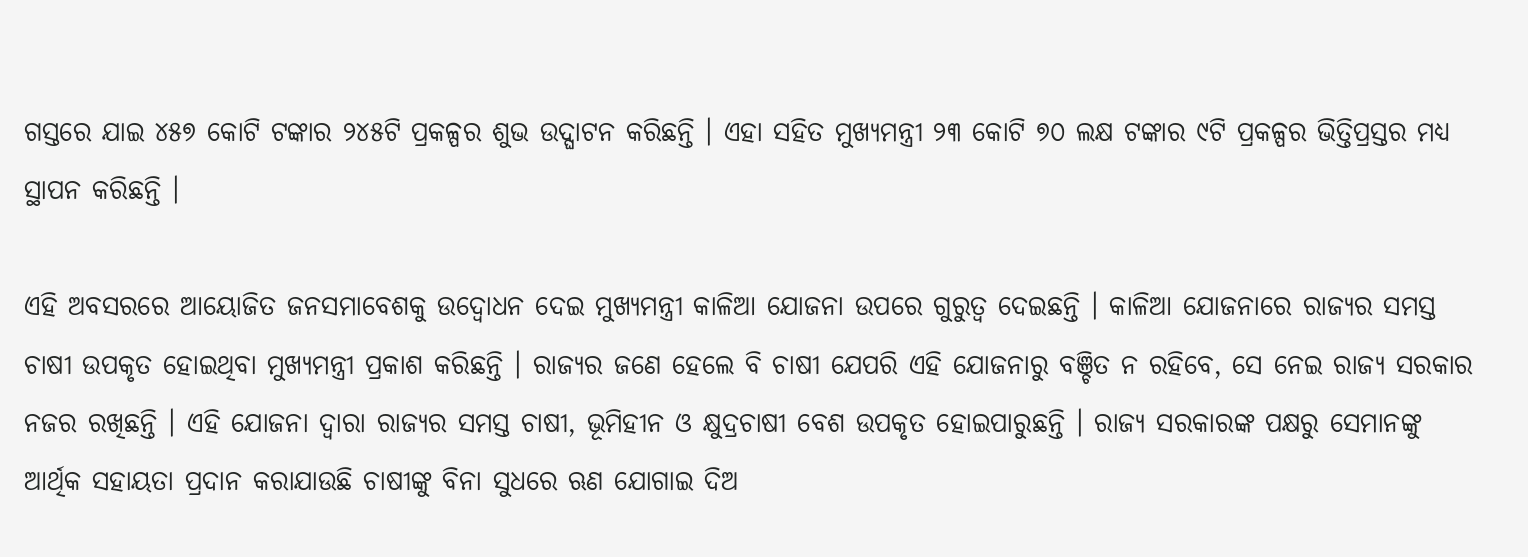ଗସ୍ତରେ ଯାଇ ୪୫୭ କୋଟି ଟଙ୍କାର ୨୪୫ଟି ପ୍ରକଳ୍ପର ଶୁଭ ଉଦ୍ଘାଟନ କରିଛନ୍ତି । ଏହା ସହିତ ମୁଖ୍ୟମନ୍ତ୍ରୀ ୨୩ କୋଟି ୭୦ ଲକ୍ଷ ଟଙ୍କାର ୯ଟି ପ୍ରକଳ୍ପର ଭିତ୍ତିପ୍ରସ୍ତର ମଧ୍ୟ ସ୍ଥାପନ କରିଛନ୍ତି ।

ଏହି ଅବସରରେ ଆୟୋଜିତ ଜନସମାବେଶକୁ ଉଦ୍ବୋଧନ ଦେଇ ମୁଖ୍ୟମନ୍ତ୍ରୀ କାଳିଆ ଯୋଜନା ଉପରେ ଗୁରୁତ୍ୱ ଦେଇଛନ୍ତି । କାଳିଆ ଯୋଜନାରେ ରାଜ୍ୟର ସମସ୍ତ ଚାଷୀ ଉପକୃତ ହୋଇଥିବା ମୁଖ୍ୟମନ୍ତ୍ରୀ ପ୍ରକାଶ କରିଛନ୍ତି । ରାଜ୍ୟର ଜଣେ ହେଲେ ବି ଚାଷୀ ଯେପରି ଏହି ଯୋଜନାରୁ ବଞ୍ଚିତ ନ ରହିବେ, ସେ ନେଇ ରାଜ୍ୟ ସରକାର ନଜର ରଖିଛନ୍ତି । ଏହି ଯୋଜନା ଦ୍ୱାରା ରାଜ୍ୟର ସମସ୍ତ ଚାଷୀ, ଭୂମିହୀନ ଓ କ୍ଷୁଦ୍ରଚାଷୀ ବେଶ ଉପକୃତ ହୋଇପାରୁଛନ୍ତି । ରାଜ୍ୟ ସରକାରଙ୍କ ପକ୍ଷରୁ ସେମାନଙ୍କୁ ଆର୍ଥିକ ସହାୟତା ପ୍ରଦାନ କରାଯାଉଛି ଚାଷୀଙ୍କୁ ବିନା ସୁଧରେ ଋଣ ଯୋଗାଇ ଦିଅ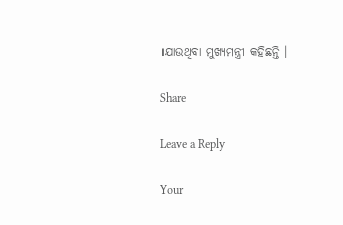।ଯାଉଥିବା ମୁଖ୍ୟମନ୍ତ୍ରୀ କହିଛନ୍ତି ।

Share

Leave a Reply

Your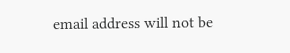email address will not be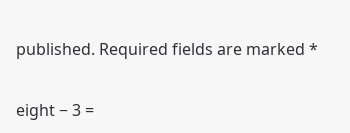published. Required fields are marked *

eight − 3 =